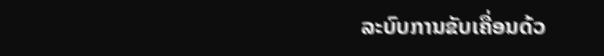ລະບົບການຂັບເຄື່ອນດ້ວ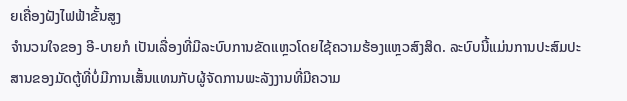ຍເຄື່ອງຝັງໄຟຟ້າຂັ້ນສູງ
ຈຳນວນໃຈຂອງ ອີ-ບາຍກໍ ເປັນເລື່ອງທີ່ມີລະບົບການຂັດແຫຼວໂດຍໄຊ້ຄວາມຮ້ອງແຫຼວສົງສິດ. ລະບົບນີ້ແມ່ນການປະສົມປະສານຂອງມັດຕູ້ທີ່ບໍ່ມີການເສັ້ນແທນກັບຜູ້ຈັດການພະລັງງານທີ່ມີຄວາມ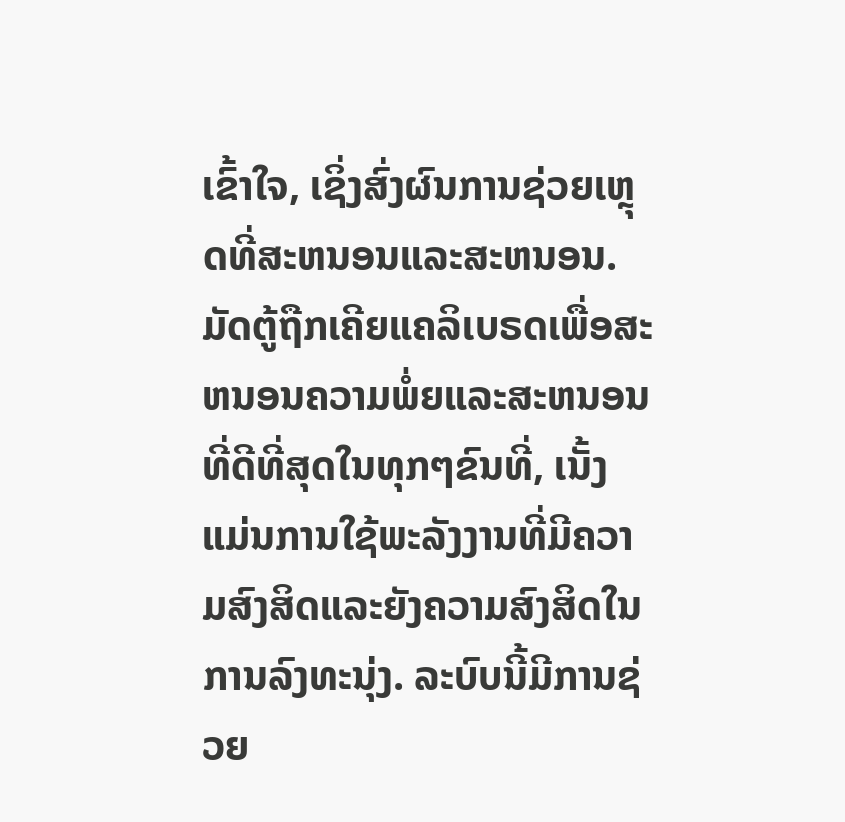ເຂົ້າໃຈ, ເຊິ່ງສົ່ງຜົນການຊ່ວຍເຫຼຸດທີ່ສະຫນອນແລະສະຫນອນ. ມັດຕູ້ຖືກເຄີຍແຄລິເບຣດເພື່ອສະຫນອນຄວາມພໍ່ຍແລະສະຫນອນທີ່ດີທີ່ສຸດໃນທຸກໆຂົນທີ່, ເນັ້ງແມ່ນການໃຊ້ພະລັງງານທີ່ມີຄວາມສົງສິດແລະຍັງຄວາມສົງສິດໃນການລົງທະນຸ່ງ. ລະບົບນີ້ມີການຊ່ວຍ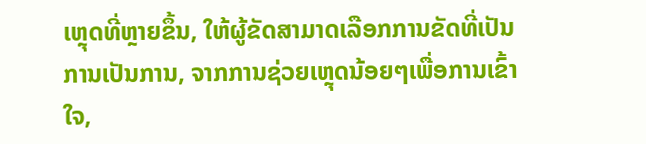ເຫຼຸດທີ່ຫຼາຍຂຶ້ນ, ໃຫ້ຜູ້ຂັດສາມາດເລືອກການຂັດທີ່ເປັນການເປັນການ, ຈາກການຊ່ວຍເຫຼຸດນ້ອຍໆເພື່ອການເຂົ້າໃຈ,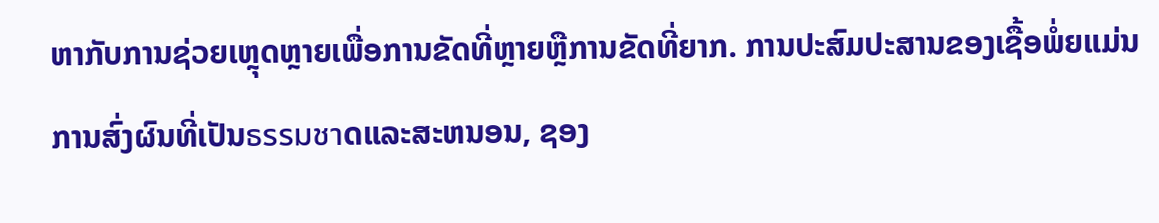ຫາກັບການຊ່ວຍເຫຼຸດຫຼາຍເພື່ອການຂັດທີ່ຫຼາຍຫຼືການຂັດທີ່ຍາກ. ການປະສົມປະສານຂອງເຊື້ອພໍ່ຍແມ່ນການສົ່ງຜົນທີ່ເປັນธรรมชาດແລະສະຫນອນ, ຊອງ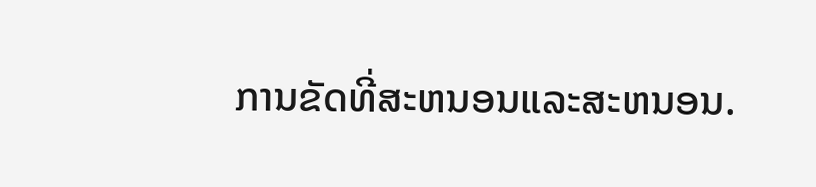ການຂັດທີ່ສະຫນອນແລະສະຫນອນ.